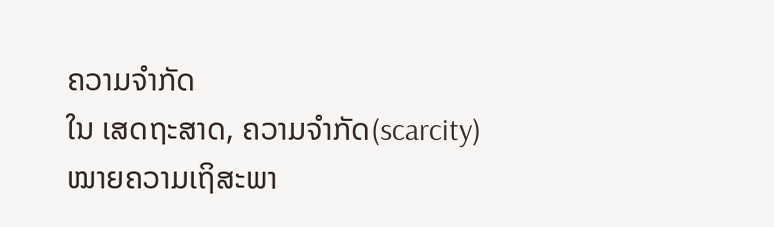ຄວາມຈຳກັດ
ໃນ ເສດຖະສາດ, ຄວາມຈຳກັດ(scarcity) ໝາຍຄວາມເຖິສະພາ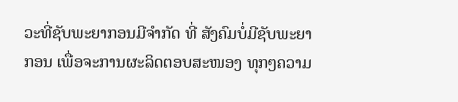ວະທີ່ຊັບພະຍາກອນມີຈຳກັດ ທີ່ ສັງຄົມບໍ່ມີຊັບພະຍາກອນ ເພື່ອຈະການຜະລິດຕອບສະໜອງ ທຸກໆຄວາມ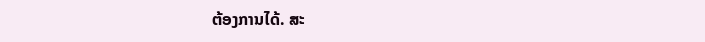ຕ້ອງການໄດ້. ສະ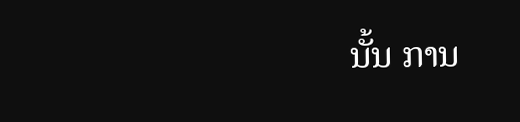ນັ້ນ ການ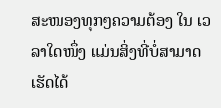ສະໜອງທຸກໆຄວາມຕ້ອງ ໃນ ເວລາໃດໜຶ່ງ ແມ່ນສິ່ງທີ່ບໍ່ສາມາດເຮັດໄດ້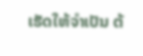ເຮັດໃຫ້ຈຳເປັນ ຕ້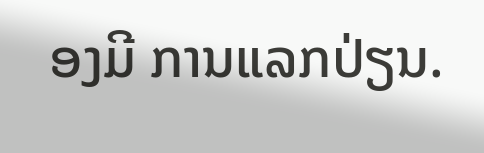ອງມີ ການແລກປ່ຽນ.